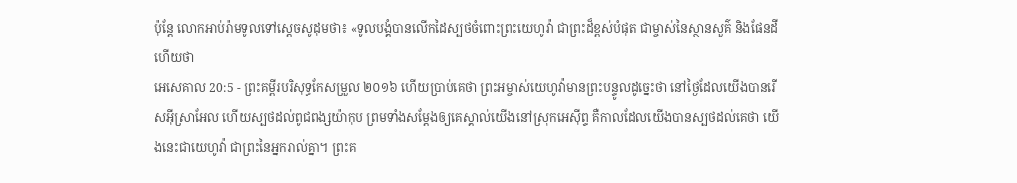ប៉ុន្ដែ លោកអាប់រ៉ាមទូលទៅស្តេចសូដុមថា៖ «ទូលបង្គំបានលើកដៃស្បថចំពោះព្រះយេហូវ៉ា ជាព្រះដ៏ខ្ពស់បំផុត ជាម្ចាស់នៃស្ថានសួគ៌ និងផែនដីហើយថា
អេសេគាល 20:5 - ព្រះគម្ពីរបរិសុទ្ធកែសម្រួល ២០១៦ ហើយប្រាប់គេថា ព្រះអម្ចាស់យេហូវ៉ាមានព្រះបន្ទូលដូច្នេះថា នៅថ្ងៃដែលយើងបានរើសអ៊ីស្រាអែល ហើយស្បថដល់ពូជពង្សយ៉ាកុប ព្រមទាំងសម្ដែងឲ្យគេស្គាល់យើងនៅស្រុកអេស៊ីព្ទ គឺកាលដែលយើងបានស្បថដល់គេថា យើងនេះជាយេហូវ៉ា ជាព្រះនៃអ្នករាល់គ្នា។ ព្រះគ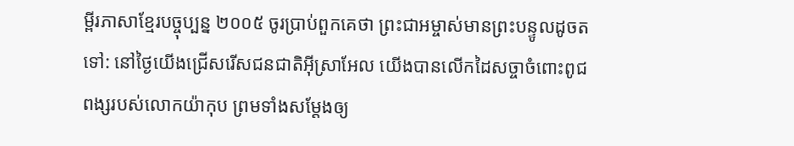ម្ពីរភាសាខ្មែរបច្ចុប្បន្ន ២០០៥ ចូរប្រាប់ពួកគេថា ព្រះជាអម្ចាស់មានព្រះបន្ទូលដូចតទៅ: នៅថ្ងៃយើងជ្រើសរើសជនជាតិអ៊ីស្រាអែល យើងបានលើកដៃសច្ចាចំពោះពូជពង្សរបស់លោកយ៉ាកុប ព្រមទាំងសម្តែងឲ្យ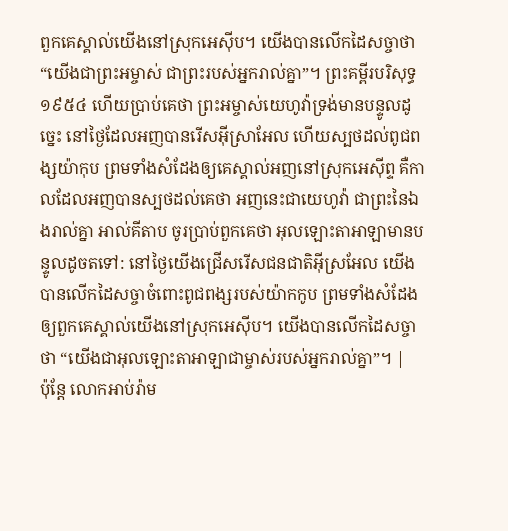ពួកគេស្គាល់យើងនៅស្រុកអេស៊ីប។ យើងបានលើកដៃសច្ចាថា “យើងជាព្រះអម្ចាស់ ជាព្រះរបស់អ្នករាល់គ្នា”។ ព្រះគម្ពីរបរិសុទ្ធ ១៩៥៤ ហើយប្រាប់គេថា ព្រះអម្ចាស់យេហូវ៉ាទ្រង់មានបន្ទូលដូច្នេះ នៅថ្ងៃដែលអញបានរើសអ៊ីស្រាអែល ហើយស្បថដល់ពូជពង្សយ៉ាកុប ព្រមទាំងសំដែងឲ្យគេស្គាល់អញនៅស្រុកអេស៊ីព្ទ គឺកាលដែលអញបានស្បថដល់គេថា អញនេះជាយេហូវ៉ា ជាព្រះនៃឯងរាល់គ្នា អាល់គីតាប ចូរប្រាប់ពួកគេថា អុលឡោះតាអាឡាមានបន្ទូលដូចតទៅ: នៅថ្ងៃយើងជ្រើសរើសជនជាតិអ៊ីស្រអែល យើងបានលើកដៃសច្ចាចំពោះពូជពង្សរបស់យ៉ាកកូប ព្រមទាំងសំដែងឲ្យពួកគេស្គាល់យើងនៅស្រុកអេស៊ីប។ យើងបានលើកដៃសច្ចាថា “យើងជាអុលឡោះតាអាឡាជាម្ចាស់របស់អ្នករាល់គ្នា”។ |
ប៉ុន្ដែ លោកអាប់រ៉ាម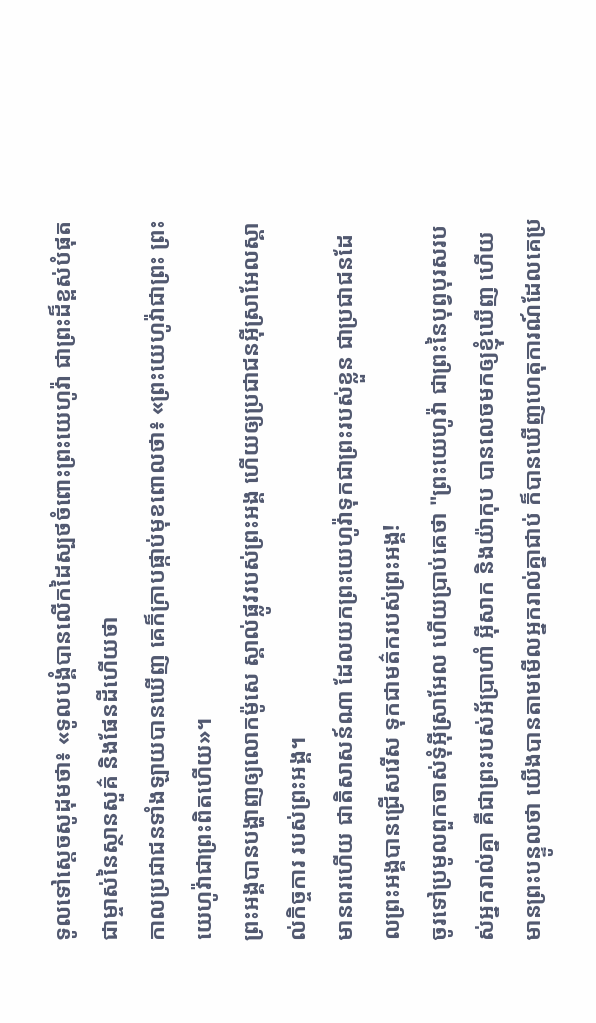ទូលទៅស្តេចសូដុមថា៖ «ទូលបង្គំបានលើកដៃស្បថចំពោះព្រះយេហូវ៉ា ជាព្រះដ៏ខ្ពស់បំផុត ជាម្ចាស់នៃស្ថានសួគ៌ និងផែនដីហើយថា
កាលប្រជាជនទាំងឡាយបានឃើញ គេក៏ក្រាបផ្កាប់មុខពោលថា៖ «ព្រះយេហូវ៉ាជាព្រះ ព្រះយេហូវ៉ាជាព្រះពិតហើយ»។
ព្រះអង្គបានបង្ហាញឲ្យលោកម៉ូសេ ស្គាល់ផ្លូវរបស់ព្រះអង្គ ហើយឲ្យប្រជាជនអ៊ីស្រាអែលស្គាល់កិច្ចការ របស់ព្រះអង្គ។
មានពរហើយ ជាតិសាសន៍ណា ដែលយកព្រះយេហូវ៉ាទុកជាព្រះរបស់ខ្លួន ជាប្រជាជនដែលព្រះអង្គបានជ្រើសរើស ទុកជាមត៌ករបស់ព្រះអង្គ!
ចូរទៅប្រមូលពួកចាស់ទុំអ៊ីស្រាអែល ហើយប្រាប់គេថា "ព្រះយេហូវ៉ា ជាព្រះនៃបុព្វបុរសរបស់អ្នករាល់គ្នា គឺជាព្រះរបស់អ័ប្រាហាំ អ៊ីសាក និងយ៉ាកុប បានលេចមកឲ្យខ្ញុំឃើញ ហើយមានព្រះបន្ទូលថា យើងបានតាមមើលអ្នករាល់គ្នាជាប់ ក៏បានឃើញហេតុការណ៍ដែលគេប្រ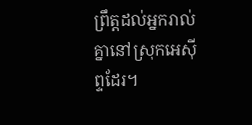ព្រឹត្តដល់អ្នករាល់គ្នានៅស្រុកអេស៊ីព្ទដែរ។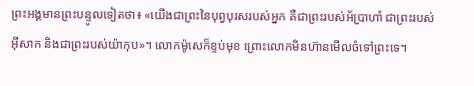ព្រះអង្គមានព្រះបន្ទូលទៀតថា៖ «យើងជាព្រះនៃបុព្វបុរសរបស់អ្នក គឺជាព្រះរបស់អ័ប្រាហាំ ជាព្រះរបស់អ៊ីសាក និងជាព្រះរបស់យ៉ាកុប»។ លោកម៉ូសេក៏ខ្ទប់មុខ ព្រោះលោកមិនហ៊ានមើលចំទៅព្រះទេ។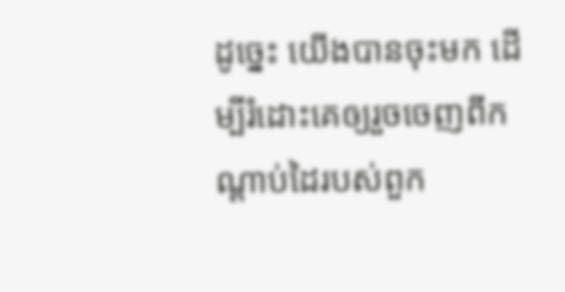ដូច្នេះ យើងបានចុះមក ដើម្បីរំដោះគេឲ្យរួចចេញពីកណ្ដាប់ដៃរបស់ពួក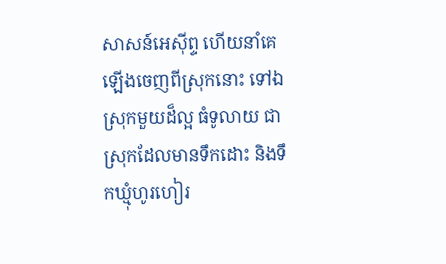សាសន៍អេស៊ីព្ទ ហើយនាំគេឡើងចេញពីស្រុកនោះ ទៅឯស្រុកមួយដ៏ល្អ ធំទូលាយ ជាស្រុកដែលមានទឹកដោះ និងទឹកឃ្មុំហូរហៀរ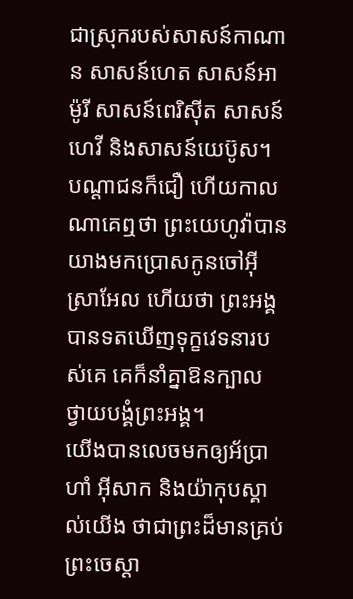ជាស្រុករបស់សាសន៍កាណាន សាសន៍ហេត សាសន៍អាម៉ូរី សាសន៍ពេរិស៊ីត សាសន៍ហេវី និងសាសន៍យេប៊ូស។
បណ្ដាជនក៏ជឿ ហើយកាលណាគេឮថា ព្រះយេហូវ៉ាបានយាងមកប្រោសកូនចៅអ៊ីស្រាអែល ហើយថា ព្រះអង្គបានទតឃើញទុក្ខវេទនារបស់គេ គេក៏នាំគ្នាឱនក្បាល ថ្វាយបង្គំព្រះអង្គ។
យើងបានលេចមកឲ្យអ័ប្រាហាំ អ៊ីសាក និងយ៉ាកុបស្គាល់យើង ថាជាព្រះដ៏មានគ្រប់ព្រះចេស្តា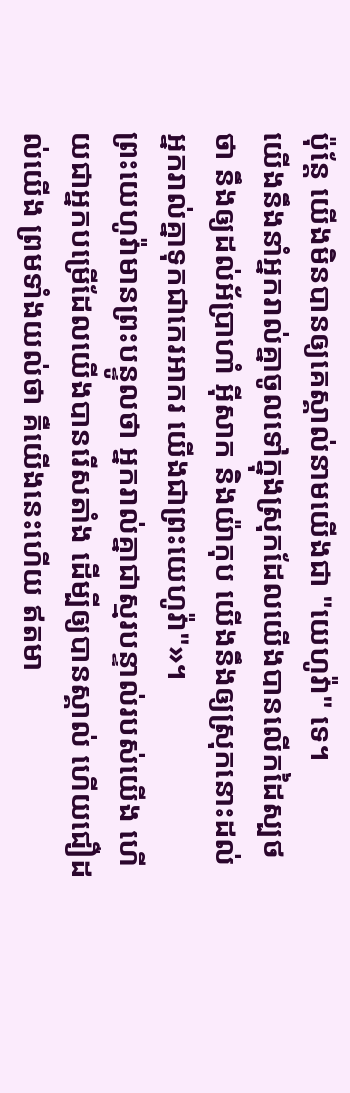ប៉ុន្តែ យើងមិនបានឲ្យគេស្គាល់នាមយើងជា "យេហូវ៉ា" ទេ។
យើងនឹងនាំអ្នករាល់គ្នាចូលទៅក្នុងស្រុកដែលយើងបានលើកដៃស្បថថា នឹងឲ្យដល់អ័ប្រាហាំ អ៊ីសាក និងយ៉ាកុប យើងនឹងឲ្យស្រុកនោះដល់អ្នករាល់គ្នាទុកជាកេរអាករ យើងជាព្រះយេហូវ៉ា"»។
ព្រះយេហូវ៉ាមានព្រះបន្ទូលថា អ្នករាល់គ្នាជាស្មរបន្ទាល់របស់យើង ហើយជាអ្នកបម្រើដែលយើងបានរើសតាំង ដើម្បីឲ្យបានស្គាល់ ហើយជឿដល់យើង ព្រមទាំងយល់ថា គឺយើងនេះហើយ ឥតមា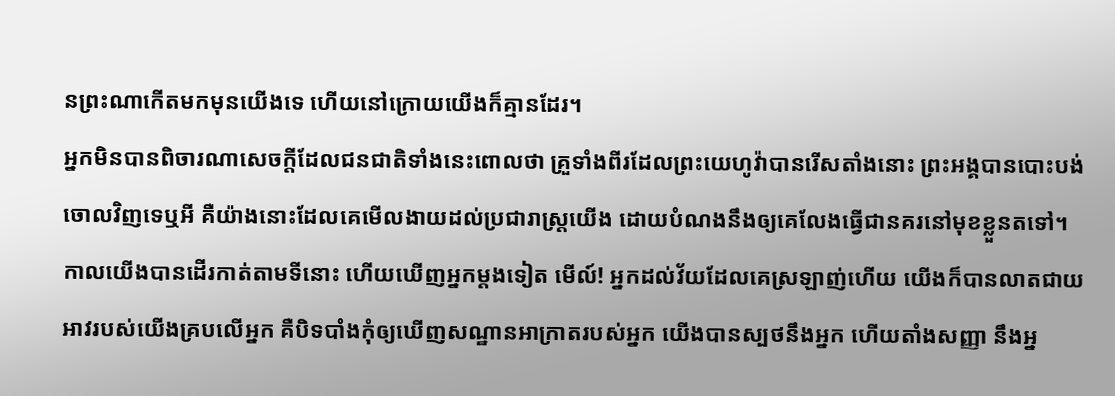នព្រះណាកើតមកមុនយើងទេ ហើយនៅក្រោយយើងក៏គ្មានដែរ។
អ្នកមិនបានពិចារណាសេចក្ដីដែលជនជាតិទាំងនេះពោលថា គ្រួទាំងពីរដែលព្រះយេហូវ៉ាបានរើសតាំងនោះ ព្រះអង្គបានបោះបង់ចោលវិញទេឬអី គឺយ៉ាងនោះដែលគេមើលងាយដល់ប្រជារាស្ត្រយើង ដោយបំណងនឹងឲ្យគេលែងធ្វើជានគរនៅមុខខ្លួនតទៅ។
កាលយើងបានដើរកាត់តាមទីនោះ ហើយឃើញអ្នកម្ដងទៀត មើល៍! អ្នកដល់វ័យដែលគេស្រឡាញ់ហើយ យើងក៏បានលាតជាយអាវរបស់យើងគ្របលើអ្នក គឺបិទបាំងកុំឲ្យឃើញសណ្ឋានអាក្រាតរបស់អ្នក យើងបានស្បថនឹងអ្នក ហើយតាំងសញ្ញា នឹងអ្ន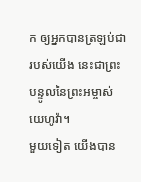ក ឲ្យអ្នកបានត្រឡប់ជារបស់យើង នេះជាព្រះបន្ទូលនៃព្រះអម្ចាស់យេហូវ៉ា។
មួយទៀត យើងបាន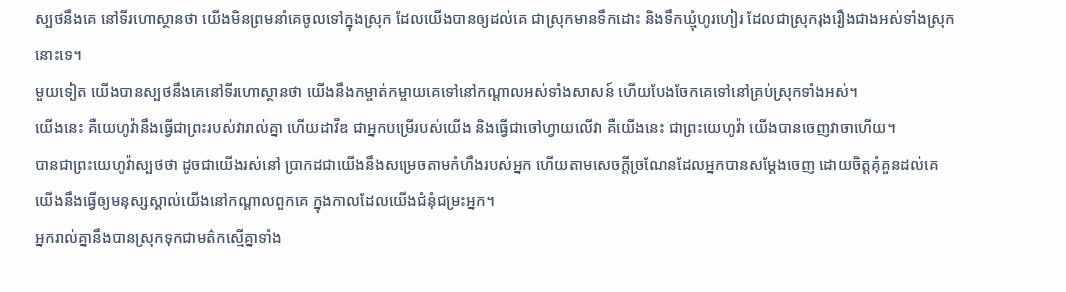ស្បថនឹងគេ នៅទីរហោស្ថានថា យើងមិនព្រមនាំគេចូលទៅក្នុងស្រុក ដែលយើងបានឲ្យដល់គេ ជាស្រុកមានទឹកដោះ និងទឹកឃ្មុំហូរហៀរ ដែលជាស្រុករុងរឿងជាងអស់ទាំងស្រុកនោះទេ។
មួយទៀត យើងបានស្បថនឹងគេនៅទីរហោស្ថានថា យើងនឹងកម្ចាត់កម្ចាយគេទៅនៅកណ្ដាលអស់ទាំងសាសន៍ ហើយបែងចែកគេទៅនៅគ្រប់ស្រុកទាំងអស់។
យើងនេះ គឺយេហូវ៉ានឹងធ្វើជាព្រះរបស់វារាល់គ្នា ហើយដាវីឌ ជាអ្នកបម្រើរបស់យើង និងធ្វើជាចៅហ្វាយលើវា គឺយើងនេះ ជាព្រះយេហូវ៉ា យើងបានចេញវាចាហើយ។
បានជាព្រះយេហូវ៉ាស្បថថា ដូចជាយើងរស់នៅ ប្រាកដជាយើងនឹងសម្រេចតាមកំហឹងរបស់អ្នក ហើយតាមសេចក្ដីច្រណែនដែលអ្នកបានសម្ដែងចេញ ដោយចិត្តគុំគួនដល់គេ យើងនឹងធ្វើឲ្យមនុស្សស្គាល់យើងនៅកណ្ដាលពួកគេ ក្នុងកាលដែលយើងជំនុំជម្រះអ្នក។
អ្នករាល់គ្នានឹងបានស្រុកទុកជាមត៌កស្មើគ្នាទាំង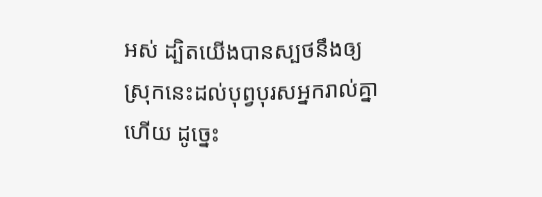អស់ ដ្បិតយើងបានស្បថនឹងឲ្យស្រុកនេះដល់បុព្វបុរសអ្នករាល់គ្នាហើយ ដូច្នេះ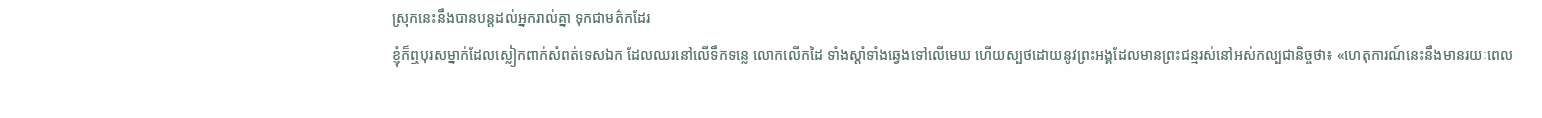ស្រុកនេះនឹងបានបន្តដល់អ្នករាល់គ្នា ទុកជាមត៌កដែរ
ខ្ញុំក៏ឮបុរសម្នាក់ដែលស្លៀកពាក់សំពត់ទេសឯក ដែលឈរនៅលើទឹកទន្លេ លោកលើកដៃ ទាំងស្តាំទាំងឆ្វេងទៅលើមេឃ ហើយស្បថដោយនូវព្រះអង្គដែលមានព្រះជន្មរស់នៅអស់កល្បជានិច្ចថា៖ «ហេតុការណ៍នេះនឹងមានរយៈពេល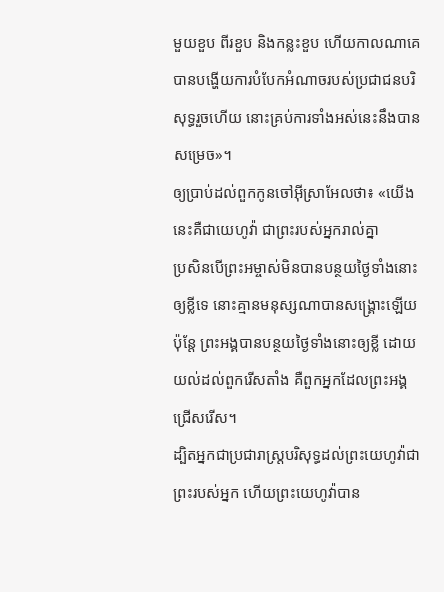មួយខួប ពីរខួប និងកន្លះខួប ហើយកាលណាគេបានបង្ហើយការបំបែកអំណាចរបស់ប្រជាជនបរិសុទ្ធរួចហើយ នោះគ្រប់ការទាំងអស់នេះនឹងបានសម្រេច»។
ឲ្យប្រាប់ដល់ពួកកូនចៅអ៊ីស្រាអែលថា៖ «យើងនេះគឺជាយេហូវ៉ា ជាព្រះរបស់អ្នករាល់គ្នា
ប្រសិនបើព្រះអម្ចាស់មិនបានបន្ថយថ្ងៃទាំងនោះឲ្យខ្លីទេ នោះគ្មានមនុស្សណាបានសង្គ្រោះឡើយ ប៉ុន្តែ ព្រះអង្គបានបន្ថយថ្ងៃទាំងនោះឲ្យខ្លី ដោយយល់ដល់ពួករើសតាំង គឺពួកអ្នកដែលព្រះអង្គជ្រើសរើស។
ដ្បិតអ្នកជាប្រជារាស្ត្របរិសុទ្ធដល់ព្រះយេហូវ៉ាជាព្រះរបស់អ្នក ហើយព្រះយេហូវ៉ាបាន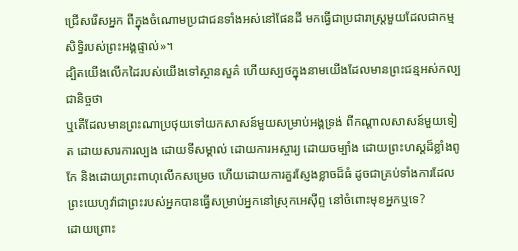ជ្រើសរើសអ្នក ពីក្នុងចំណោមប្រជាជនទាំងអស់នៅផែនដី មកធ្វើជាប្រជារាស្ត្រមួយដែលជាកម្មសិទ្ធិរបស់ព្រះអង្គផ្ទាល់»។
ដ្បិតយើងលើកដៃរបស់យើងទៅស្ថានសួគ៌ ហើយស្បថក្នុងនាមយើងដែលមានព្រះជន្មអស់កល្បជានិច្ចថា
ឬតើដែលមានព្រះណាប្រថុយទៅយកសាសន៍មួយសម្រាប់អង្គទ្រង់ ពីកណ្ដាលសាសន៍មួយទៀត ដោយសារការល្បង ដោយទីសម្គាល់ ដោយការអស្ចារ្យ ដោយចម្បាំង ដោយព្រះហស្តដ៏ខ្លាំងពូកែ និងដោយព្រះពាហុលើកសម្រេច ហើយដោយការគួរស្ញែងខ្លាចដ៏ធំ ដូចជាគ្រប់ទាំងការដែលព្រះយេហូវ៉ាជាព្រះរបស់អ្នកបានធ្វើសម្រាប់អ្នកនៅស្រុកអេស៊ីព្ទ នៅចំពោះមុខអ្នកឬទេ?
ដោយព្រោះ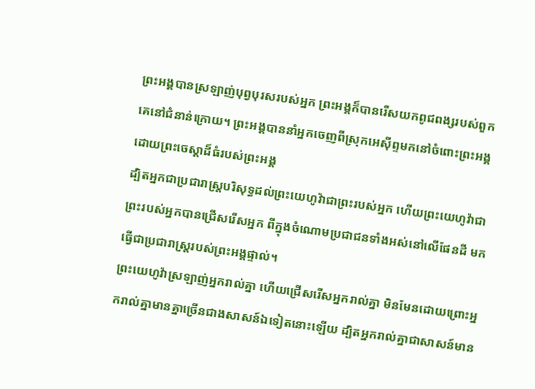ព្រះអង្គបានស្រឡាញ់បុព្វបុរសរបស់អ្នក ព្រះអង្គក៏បានរើសយកពូជពង្សរបស់ពួកគេនៅជំនាន់ក្រោយ។ ព្រះអង្គបាននាំអ្នកចេញពីស្រុកអេស៊ីព្ទមកនៅចំពោះព្រះអង្គ ដោយព្រះចេស្តាដ៏ធំរបស់ព្រះអង្គ
ដ្បិតអ្នកជាប្រជារាស្ត្របរិសុទ្ធដល់ព្រះយេហូវ៉ាជាព្រះរបស់អ្នក ហើយព្រះយេហូវ៉ាជាព្រះរបស់អ្នកបានជ្រើសរើសអ្នក ពីក្នុងចំណោមប្រជាជនទាំងអស់នៅលើផែនដី មកធ្វើជាប្រជារាស្ត្ររបស់ព្រះអង្គផ្ទាល់។
ព្រះយេហូវ៉ាស្រឡាញ់អ្នករាល់គ្នា ហើយជ្រើសរើសអ្នករាល់គ្នា មិនមែនដោយព្រោះអ្នករាល់គ្នាមានគ្នាច្រើនជាងសាសន៍ឯទៀតនោះឡើយ ដ្បិតអ្នករាល់គ្នាជាសាសន៍មាន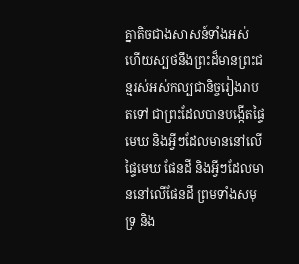គ្នាតិចជាងសាសន៍ទាំងអស់
ហើយស្បថនឹងព្រះដ៏មានព្រះជន្មរស់អស់កល្បជានិច្ចរៀងរាបតទៅ ជាព្រះដែលបានបង្កើតផ្ទៃមេឃ និងអ្វីៗដែលមាននៅលើផ្ទៃមេឃ ផែនដី និងអ្វីៗដែលមាននៅលើផែនដី ព្រមទាំងសមុទ្រ និង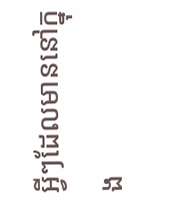អ្វីៗដែលមាននៅក្នុង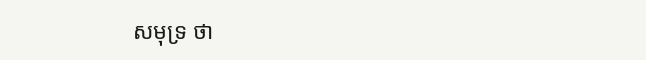សមុទ្រ ថា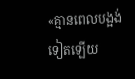«គ្មានពេលបង្អង់ទៀតឡើយ